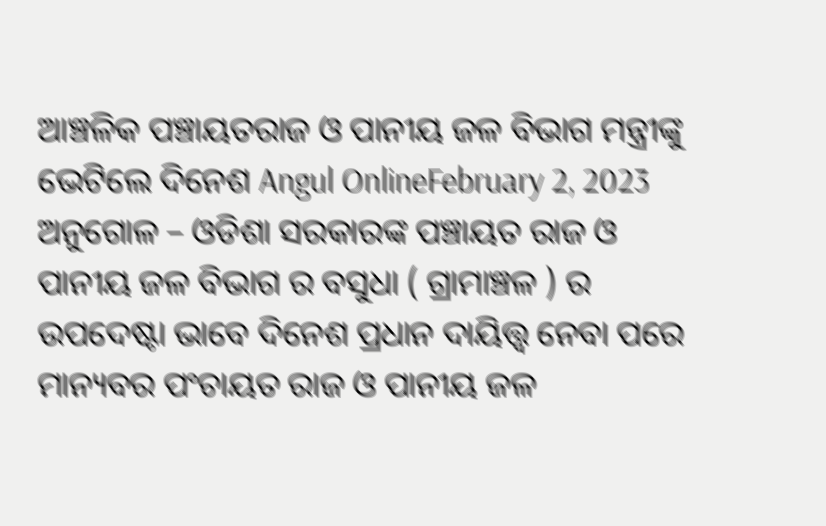ଆଞ୍ଚଳିକ ପଞ୍ଚାୟତରାଜ ଓ ପାନୀୟ ଜଳ ବିଭାଗ ମନ୍ତ୍ରୀଙ୍କୁ ଭେଟିଲେ ଦିନେଶ Angul OnlineFebruary 2, 2023 ଅନୁଗୋଳ – ଓଡିଶା ସରକାରଙ୍କ ପଞ୍ଚାୟତ ରାଜ ଓ ପାନୀୟ ଜଳ ବିଭାଗ ର ବସୁଧା ( ଗ୍ରାମାଞ୍ଚଳ ) ର ଉପଦେଷ୍ଟା ଭାବେ ଦିନେଶ ପ୍ରଧାନ ଦାୟିତ୍ତ୍ବ ନେବା ପରେ ମାନ୍ୟବର ପଂଚାୟତ ରାଜ ଓ ପାନୀୟ ଜଳ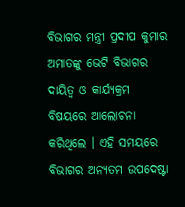ବିଭାଗର ମନ୍ତ୍ରୀ ପ୍ରଦୀପ କୁମାର ଅମାତଙ୍କୁ ଭେଟି ବିଭାଗର ଦାୟିତ୍ବ ଓ କାର୍ଯ୍ୟକ୍ରମ ବିଷୟରେ ଆଲୋଚନା କରିଥିଲେ । ଏହି ସମୟରେ ବିଭାଗର ଅନ୍ୟତମ ଉପଦେଷ୍ଟା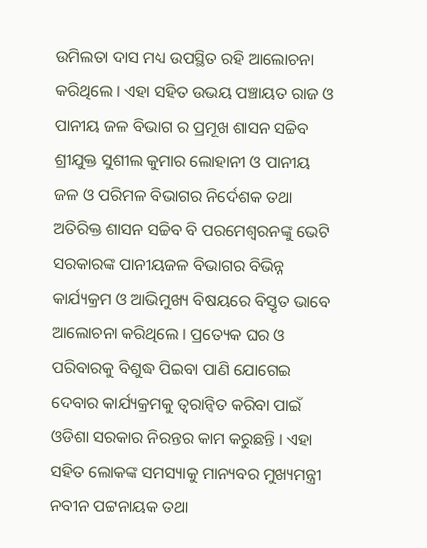ଉମିଲତା ଦାସ ମଧ୍ୟ ଉପସ୍ଥିତ ରହି ଆଲୋଚନା କରିଥିଲେ । ଏହା ସହିତ ଉଭୟ ପଞ୍ଚାୟତ ରାଜ ଓ ପାନୀୟ ଜଳ ବିଭାଗ ର ପ୍ରମୂଖ ଶାସନ ସଚ୍ଚିବ ଶ୍ରୀଯୁକ୍ତ ସୁଶୀଲ କୁମାର ଲୋହାନୀ ଓ ପାନୀୟ ଜଳ ଓ ପରିମଳ ବିଭାଗର ନିର୍ଦେଶକ ତଥା ଅତିରିକ୍ତ ଶାସନ ସଚ୍ଚିବ ବି ପରମେଶ୍ବରନଙ୍କୁ ଭେଟି ସରକାରଙ୍କ ପାନୀୟଜଳ ବିଭାଗର ବିଭିନ୍ନ କାର୍ଯ୍ୟକ୍ରମ ଓ ଆଭିମୁଖ୍ୟ ବିଷୟରେ ବିସ୍ତୃତ ଭାବେ ଆଲୋଚନା କରିଥିଲେ । ପ୍ରତ୍ୟେକ ଘର ଓ ପରିବାରକୁ ବିଶୁଦ୍ଧ ପିଇବା ପାଣି ଯୋଗେଇ ଦେବାର କାର୍ଯ୍ୟକ୍ରମକୁ ତ୍ବରାନ୍ବିତ କରିବା ପାଇଁ ଓଡିଶା ସରକାର ନିରନ୍ତର କାମ କରୁଛନ୍ତି । ଏହା ସହିତ ଲୋକଙ୍କ ସମସ୍ୟାକୁ ମାନ୍ୟବର ମୁଖ୍ୟମନ୍ତ୍ରୀ ନବୀନ ପଟ୍ଟନାୟକ ତଥା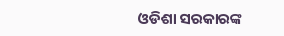ଓଡିଶା ସରକାରଙ୍କ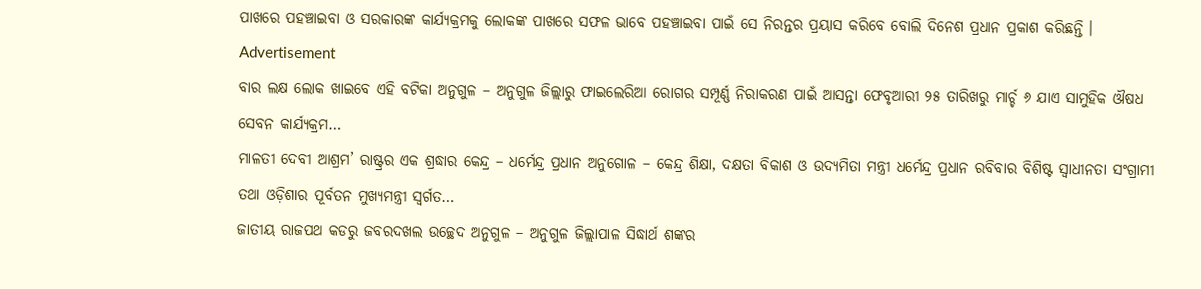ପାଖରେ ପହଞ୍ଚାଇବା ଓ ସରକାରଙ୍କ କାର୍ଯ୍ୟକ୍ରମକୁ ଲୋକଙ୍କ ପାଖରେ ସଫଳ ଭାବେ ପହଞ୍ଚାଇବା ପାଇଁ ସେ ନିରନ୍ତର ପ୍ରୟାସ କରିବେ ବୋଲି ଦିନେଶ ପ୍ରଧାନ ପ୍ରକାଶ କରିଛନ୍ତି । Advertisement
ବାର ଲକ୍ଷ ଲୋକ ଖାଇବେ ଏହି ବଟିକା ଅନୁଗୁଳ – ଅନୁଗୁଳ ଜିଲ୍ଲାରୁ ଫାଇଲେରିଆ ରୋଗର ସମ୍ପୂର୍ଣ୍ଣ ନିରାକରଣ ପାଇଁ ଆସନ୍ତା ଫେବୃଆରୀ ୨୫ ତାରିଖରୁ ମାର୍ଚ୍ଚ ୬ ଯାଏ ସାମୁହିକ ଔଷଧ ସେବନ କାର୍ଯ୍ୟକ୍ରମ…
ମାଳତୀ ଦେବୀ ଆଶ୍ରମ’ ରାଷ୍ଟ୍ରର ଏକ ଶ୍ରଦ୍ଧାର କେନ୍ଦ୍ର – ଧର୍ମେନ୍ଦ୍ର ପ୍ରଧାନ ଅନୁଗୋଳ – କେନ୍ଦ୍ର ଶିକ୍ଷା, ଦକ୍ଷତା ବିକାଶ ଓ ଉଦ୍ୟମିତା ମନ୍ତ୍ରୀ ଧର୍ମେନ୍ଦ୍ର ପ୍ରଧାନ ରବିବାର ବିଶିଷ୍ଟ ସ୍ୱାଧୀନତା ସଂଗ୍ରାମୀ ତଥା ଓଡ଼ିଶାର ପୂର୍ବତନ ମୁଖ୍ୟମନ୍ତ୍ରୀ ସ୍ୱର୍ଗତ…
ଜାତୀୟ ରାଜପଥ କଡରୁ ଜବରଦଖଲ ଉଚ୍ଛେଦ ଅନୁଗୁଳ – ଅନୁଗୁଳ ଜିଲ୍ଲାପାଳ ସିଦ୍ଧାର୍ଥ ଶଙ୍କର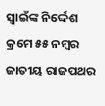ସ୍ୱାଇଁଙ୍କ ନିର୍ଦ୍ଦେଶ କ୍ରମେ ୫୫ ନମ୍ବର ଜାତୀୟ ରାଜପଥର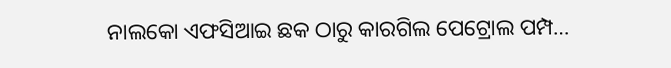ନାଲକୋ ଏଫସିଆଇ ଛକ ଠାରୁ କାରଗିଲ ପେଟ୍ରୋଲ ପମ୍ପ…